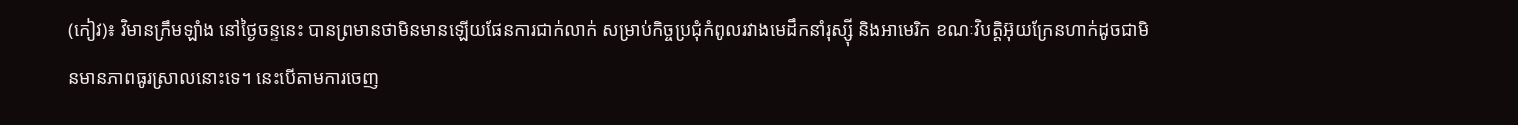(កៀវ)៖ វិមានក្រឹមឡាំង នៅថ្ងៃចន្ទនេះ បានព្រមានថាមិនមានឡើយផែនការជាក់លាក់ សម្រាប់កិច្ចប្រជុំកំពូលរវាងមេដឹកនាំរុស្ស៊ី និងអាមេរិក ខណៈវិបត្តិអ៊ុយក្រែនហាក់ដូចជាមិនមានភាពធូរស្រាលនោះទេ។ នេះបើតាមការចេញ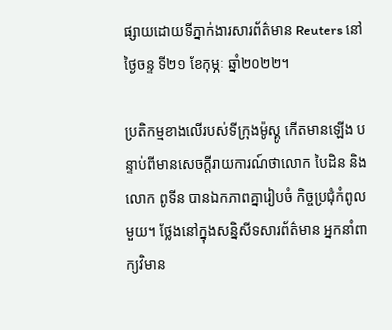ផ្សាយដោយទីភ្នាក់ងារសារព័ត៌មាន Reuters នៅថ្ងៃចន្ទ ទី២១ ខែកុម្ភៈ ឆ្នាំ២០២២។

ប្រតិកម្មខាងលើរបស់ទីក្រុងម៉ូស្គូ កើតមានឡើង បន្ទាប់ពីមានសេចក្ដីរាយការណ៍ថាលោក បៃដិន និងលោក ពូទីន បានឯកភាពគ្នារៀបចំ កិច្ចប្រជុំកំពូលមួយ។ ថ្លែងនៅក្នុងសន្និសីទសារព័ត៌មាន អ្នកនាំពាក្យវិមាន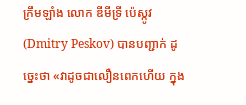ក្រឹមឡាំង លោក ឌីមីទ្រី ប៉េស្កូវ (Dmitry Peskov) បានបញ្ជាក់ ដូច្នេះថា «វាដូចជាលឿនពេកហើយ ក្នុង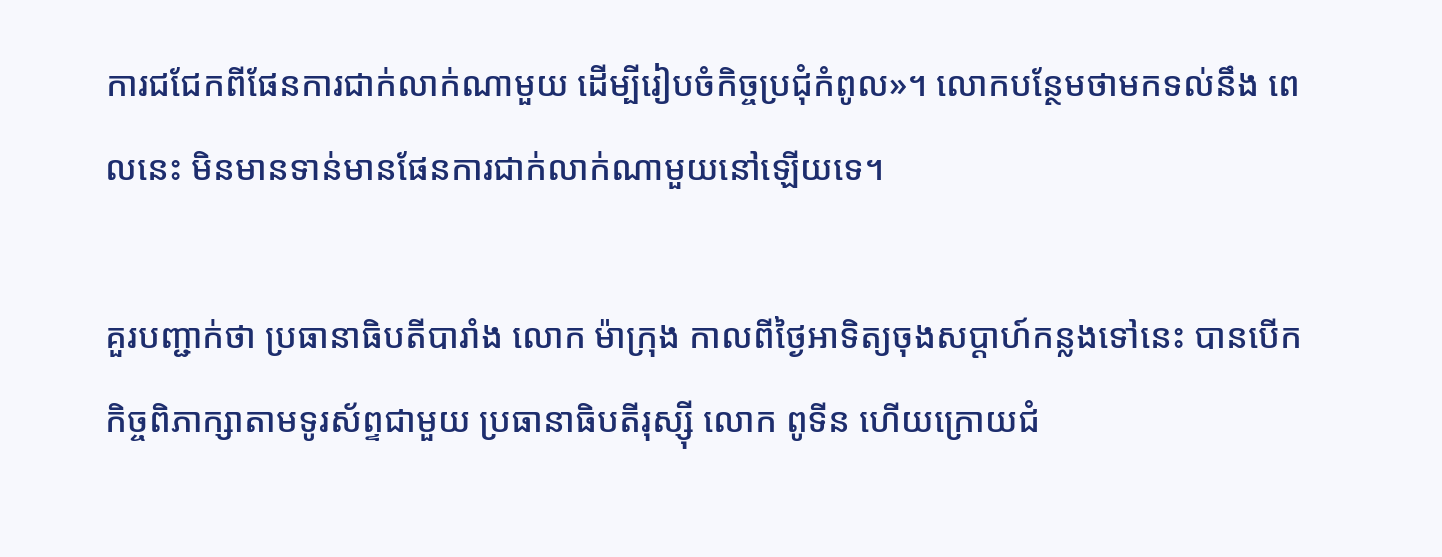ការជជែកពីផែនការជាក់លាក់ណាមួយ ដើម្បីរៀបចំកិច្ចប្រជុំកំពូល»។ លោកបន្ថែមថាមកទល់នឹង ពេលនេះ មិនមានទាន់មានផែនការជាក់លាក់ណាមួយនៅឡើយទេ។

គួរបញ្ជាក់ថា ប្រធានាធិបតីបារាំង លោក ម៉ាក្រុង កាលពីថ្ងៃអាទិត្យចុងសប្ដាហ៍កន្លងទៅនេះ បានបើកកិច្ចពិភាក្សាតាមទូរស័ព្ទជាមួយ ប្រធានាធិបតីរុស្ស៊ី លោក ពូទីន ហើយក្រោយជំ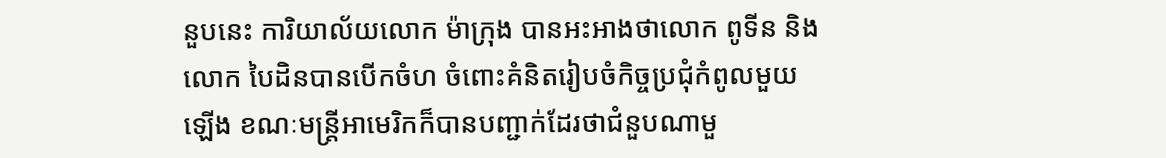នួបនេះ ការិយាល័យលោក ម៉ាក្រុង បានអះអាងថាលោក ពូទីន និងលោក បៃដិនបានបើកចំហ ចំពោះគំនិតរៀបចំកិច្ចប្រជុំកំពូលមួយឡើង ខណៈមន្ត្រីអាមេរិកក៏បានបញ្ជាក់ដែរថាជំនួបណាមួ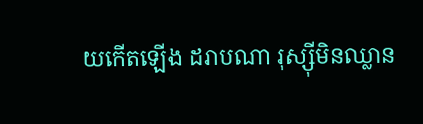យកើតឡើង ដរាបណា រុស្ស៊ីមិនឈ្លាន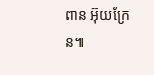ពាន អ៊ុយក្រែន៕